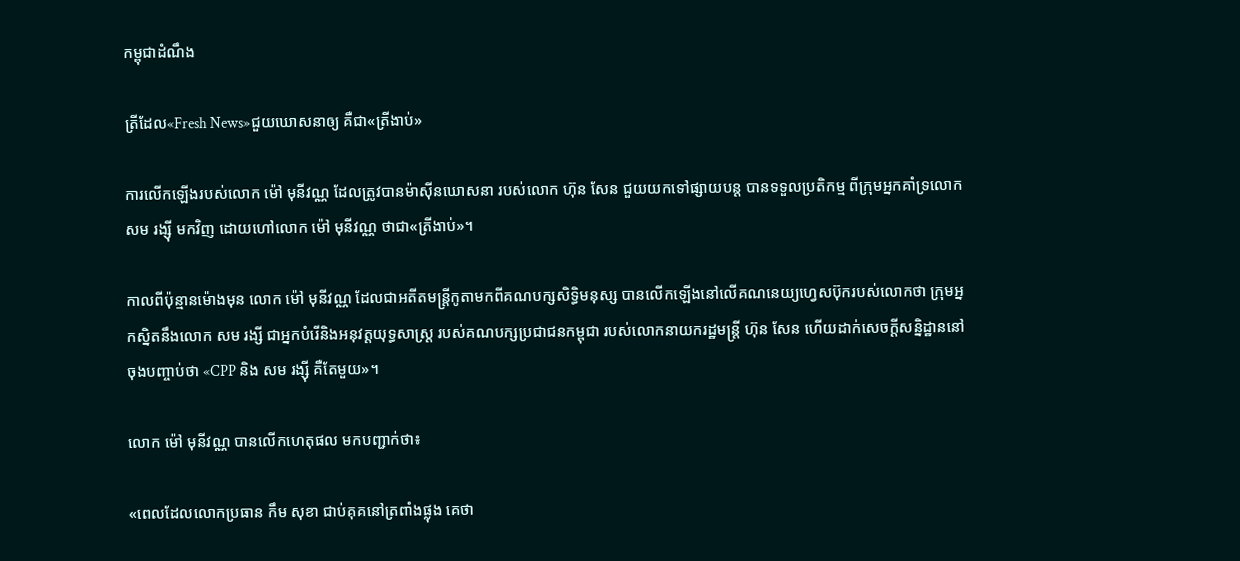កម្ពុជាដំណឹង

ត្រីដែល«Fresh News»ជួយឃោសនាឲ្យ គឺជា«ត្រីងាប់»

ការលើកឡើងរបស់លោក ម៉ៅ មុនីវណ្ណ ដែលត្រូវបានម៉ាស៊ីនឃោសនា របស់លោក ហ៊ុន សែន ជួយយកទៅផ្សាយបន្ត បានទទួលប្រតិកម្ម ពីក្រុមអ្នកគាំទ្រលោក សម រង្ស៊ី មកវិញ ដោយហៅលោក ម៉ៅ មុនីវណ្ណ ថាជា«ត្រីងាប់»។

កាលពីប៉ុន្មានម៉ោងមុន លោក ម៉ៅ មុនីវណ្ណ ដែលជាអតីតមន្ត្រីកូតាមកពីគណបក្សសិទ្ធិមនុស្ស បានលើកឡើងនៅលើគណនេយ្យហ្វេសប៊ុករបស់លោកថា ក្រុមអ្នកស្និតនឹងលោក សម រង្សី ជាអ្នកបំរេីនិងអនុវត្តយុទ្ធសាស្រ្ត របស់គណបក្សប្រជាជនកម្ពុជា របស់លោកនាយករដ្ឋមន្ត្រី ហ៊ុន សែន ហើយដាក់សេចក្ដីសន្និដ្ឋាននៅចុងបញ្ចាប់ថា «CPP និង សម រង្ស៊ី គឺតែមួយ»។

លោក ម៉ៅ មុនីវណ្ណ បានលើកហេតុផល មកបញ្ជាក់ថា៖

«ពេលដែលលោកប្រធាន កឹម សុខា ជាប់គុគនៅត្រពាំងផ្លុង គេថា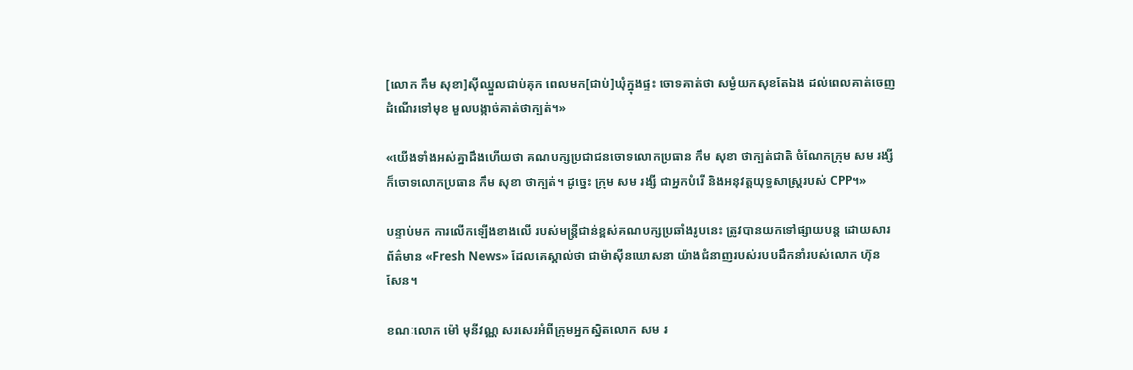[លោក កឹម សុខា]សុីឈ្នួលជាប់គុក ពេលមក[ជាប់]ឃុំក្នុងផ្ទះ ចោទគាត់ថា សម្ងំយកសុខតែឯង ដល់ពេលគាត់ចេញដំណើរទៅមុខ មួលបង្កាច់គាត់ថាក្បត់។»

«យេីងទាំងអស់គ្នាដឹងហេីយថា គណបក្សប្រជាជនចោទលោកប្រធាន កឹម សុខា ថាក្បត់ជាតិ ចំណែកក្រុម សម រង្សី ក៏ចោទលោកប្រធាន កឹម សុខា ថាក្បត់។ ដូច្នេះ ក្រុម សម រង្សី ជាអ្នកបំរេី និងអនុវត្តយុទ្ធសាស្រ្តរបស់ CPP។»

បន្ទាប់មក ការលើកឡើងខាងលើ របស់មន្ត្រីជាន់ខ្ពស់គណបក្សប្រឆាំងរូបនេះ ត្រូវបានយកទៅផ្សាយបន្ត ដោយសារព័ត៌មាន «Fresh News» ដែលគេស្គាល់ថា ជាម៉ាស៊ីនឃោសនា យ៉ាងជំនាញរបស់របបដឹកនាំរបស់លោក ហ៊ុន សែន។

ខណៈលោក ម៉ៅ មុនីវណ្ណ សរសេរអំពីក្រុមអ្នកស្និតលោក សម រ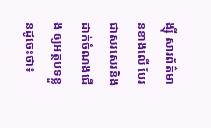ង្ស៊ី សារព័ត៌មានខាងលើ បែរជាសរសេរនិងដាក់ចំណងជើង ឲ្យអត្ថបទខ្លួនដូចេះថា៖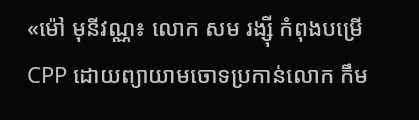«ម៉ៅ មុនីវណ្ណ៖ លោក សម រង្ស៊ី កំពុងបម្រើ CPP ដោយព្យាយាមចោទប្រកាន់លោក កឹម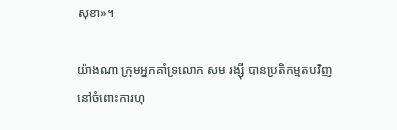សុខា»។

យ៉ាងណា ក្រុមអ្នកគាំទ្រលោក សម រង្ស៊ី បានប្រតិកម្មតបវិញ នៅចំពោះការហុ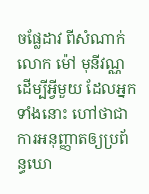ចផ្លែដាវ ពីសំណាក់លោក ម៉ៅ មុនីវណ្ណ ដើម្បីអ្វីមួយ ដែលអ្នកទាំងនោះ ហៅថាជាការអនុញ្ញាតឲ្យប្រព័ន្ធឃោ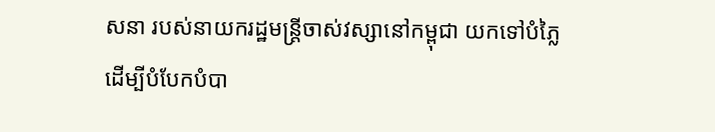សនា របស់នាយករដ្ឋមន្ត្រីចាស់វស្សានៅកម្ពុជា យកទៅបំភ្លៃ ដើម្បីបំបែកបំបា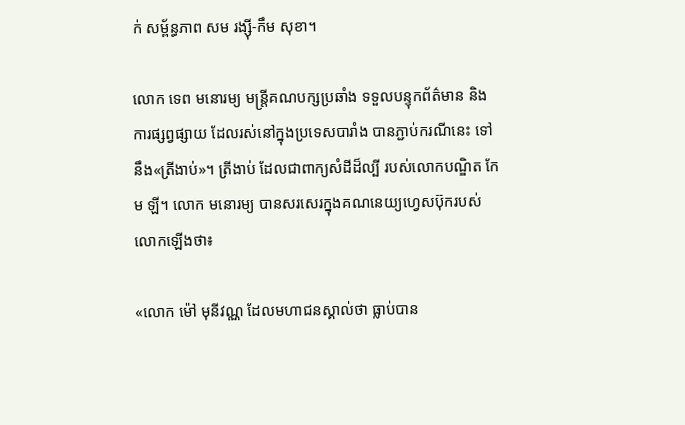ក់ សម្ព័ន្ធភាព សម រង្ស៊ី-កឹម សុខា។

លោក ទេព មនោរម្យ មន្ត្រីគណបក្សប្រឆាំង ទទួលបន្ទុកព័ត៌មាន និងការផ្សព្វផ្សាយ ដែលរស់នៅក្នុងប្រទេសបារាំង បានភ្ជាប់ករណីនេះ ទៅនឹង«ត្រីងាប់»។ ត្រីងាប់ ដែលជាពាក្យសំដីដ៏ល្បី របស់លោកបណ្ឌិត កែម ឡី។ លោក មនោរម្យ បានសរសេរក្នុងគណនេយ្យហ្វេសប៊ុករបស់លោកឡើងថា៖

«លោក ម៉ៅ មុនីវណ្ណ ដែលមហាជនស្គាល់ថា ធ្លាប់បាន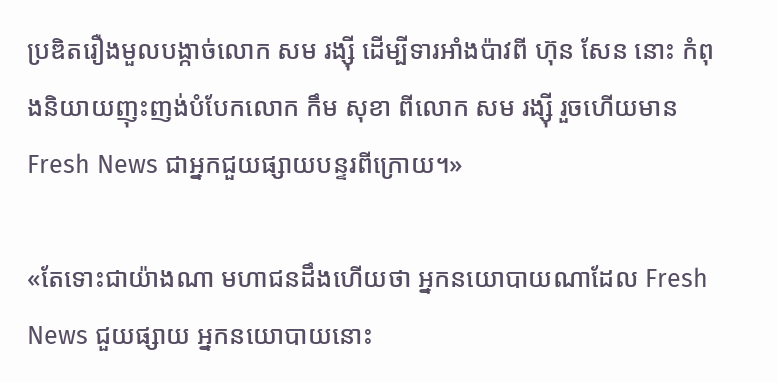ប្រឌិតរឿងមួលបង្កាច់លោក សម រង្សុី ដើម្បីទារអាំងប៉ាវពី ហ៊ុន សែន នោះ កំពុងនិយាយញុះញង់បំបែកលោក កឹម សុខា ពីលោក សម រង្សុី រួចហើយមាន Fresh News ជាអ្នកជួយផ្សាយបន្ទរពីក្រោយ។»

«តែទោះជាយ៉ាងណា មហាជនដឹងហើយថា អ្នកនយោបាយណាដែល Fresh News ជួយផ្សាយ អ្នកនយោបាយនោះ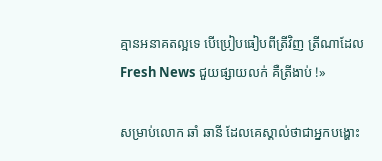គ្មានអនាគតល្អទេ បើប្រៀបធៀបពីត្រីវិញ ត្រីណាដែល Fresh News ជួយផ្សាយលក់ គឺត្រីងាប់ !»

សម្រាប់លោក ឆាំ ឆានី ដែលគេស្គាល់ថាជាអ្នកបង្ហោះ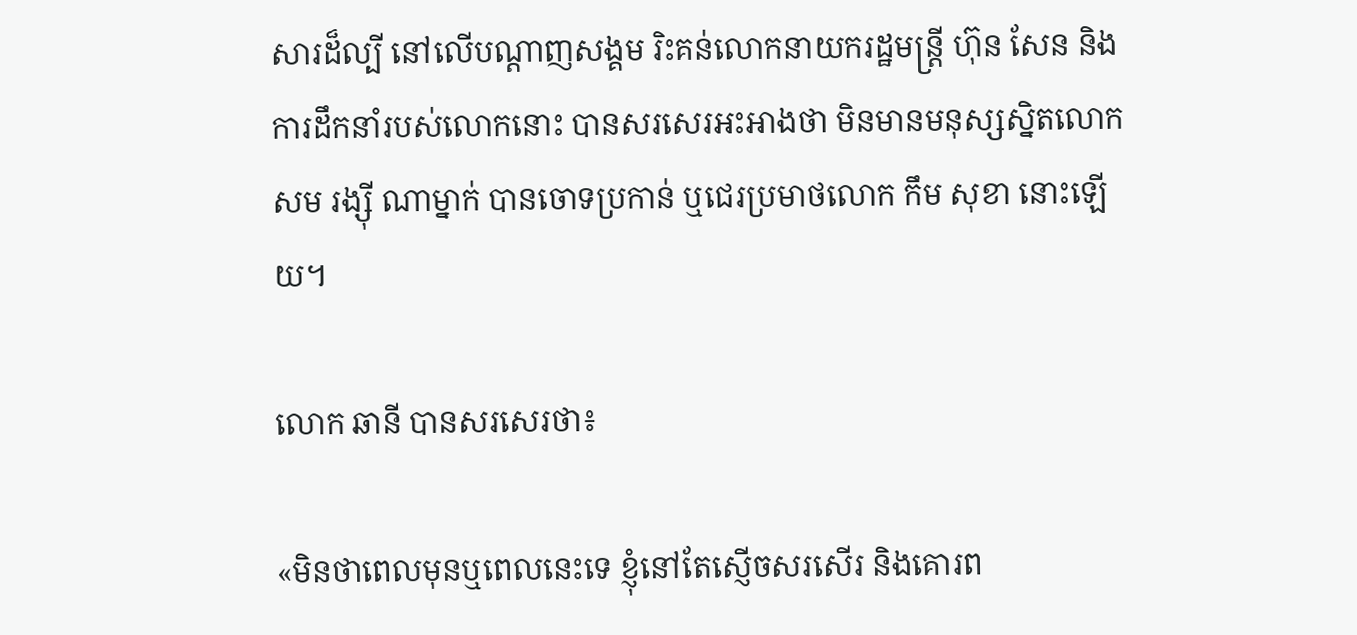សារដ៏ល្បី នៅលើបណ្ដាញសង្គម រិះគន់លោកនាយករដ្ឋមន្ត្រី ហ៊ុន សែន និងការដឹកនាំរបស់លោកនោះ បានសរសេរអះអាងថា មិនមានមនុស្សស្និតលោក សម រង្ស៊ី ណាម្នាក់ បានចោទប្រកាន់ ឬជេរប្រមាថលោក កឹម សុខា នោះឡើយ។

លោក ឆានី បានសរសេរថា៖

«មិនថាពេលមុនឬពេលនេះទេ ខ្ញុំនៅតែស្ញើចសរសើរ និងគោរព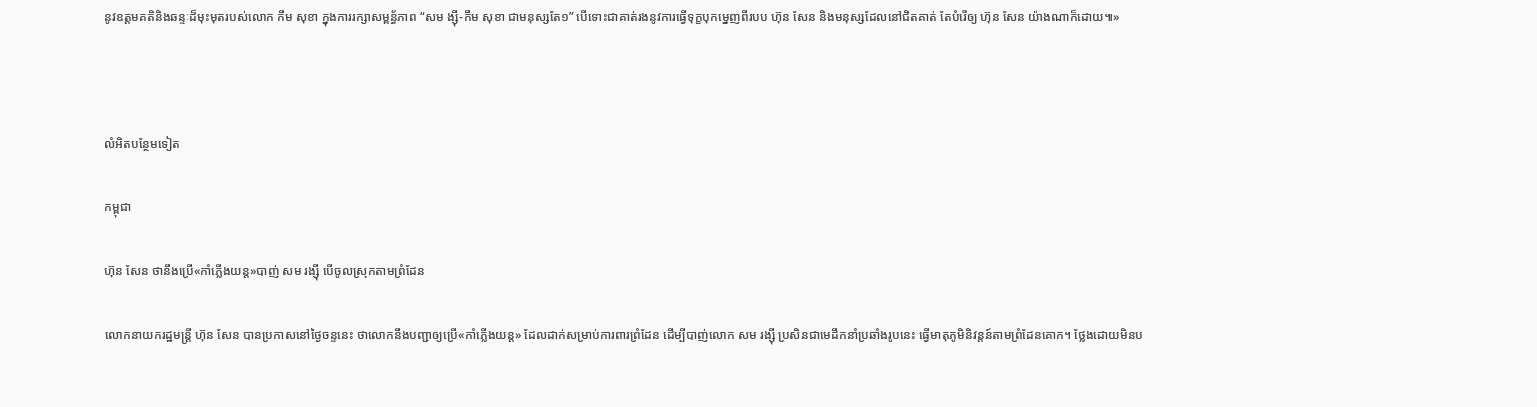នូវឧត្តមគតិនិងឆន្ទៈដ៏មុះមុតរបស់លោក កឹម សុខា ក្នុងការរក្សាសម្ពន្ធ័ភាព “សម ង្ស៊ី-កឹម សុខា ជាមនុស្សតែ១” បើទោះជាគាត់រងនូវការធ្វើទុក្ខបុកម្នេញពីរបប ហ៊ុន សែន និងមនុស្សដែលនៅជិតគាត់ តែបំរើឲ្យ ហ៊ុន សែន យ៉ាងណាក៏ដោយ៕»



លំអិតបន្ថែមទៀត

កម្ពុជា

ហ៊ុន សែន ថានឹងប្រើ«កាំភ្លើងយន្ដ»បាញ់ សម រង្ស៊ី បើចូលស្រុកតាមព្រំដែន

លោកនាយករដ្ឋមន្ត្រី ហ៊ុន សែន បានប្រកាសនៅថ្ងៃចន្ទនេះ ថាលោកនឹងបញ្ជាឲ្យប្រើ«កាំភ្លើងយន្ដ» ដែលដាក់សម្រាប់ការពារព្រំដែន ដើម្បីបាញ់លោក សម រង្ស៊ី ប្រសិនជាមេដឹកនាំប្រឆាំងរូបនេះ ធ្វើមាតុភូមិនិវន្តន៍តាមព្រំដែនគោក។ ថ្លែងដោយមិនប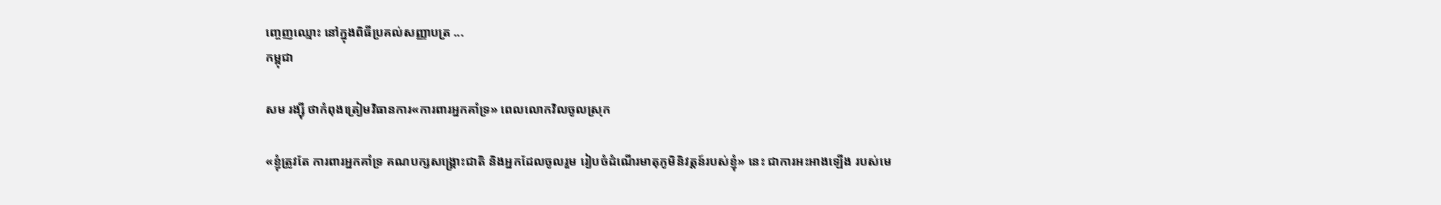ញ្ចេញឈ្មោះ នៅក្នុងពិធីប្រគល់សញ្ញាបត្រ ...
កម្ពុជា

សម រង្ស៊ី ថាកំពុងត្រៀមវិធានការ«ការពារអ្នកគាំទ្រ» ពេលលោកវិលចូលស្រុក

«ខ្ញុំត្រូវតែ ការពារអ្នកគាំទ្រ គណបក្សសង្គ្រោះជាតិ និងអ្នកដែលចូលរួម រៀបចំដំណើរមាតុភូមិនិវត្តន៍របស់ខ្ញុំ» នេះ ជាការអះអាងឡើង របស់មេ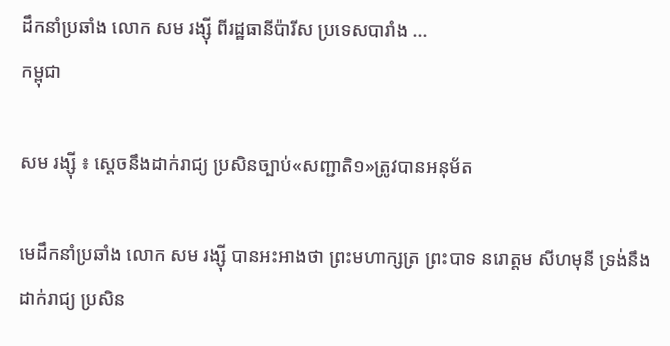ដឹកនាំប្រឆាំង លោក សម រង្ស៊ី ពីរដ្ឋធានីប៉ារីស ប្រទេសបារាំង ...
កម្ពុជា

សម រង្ស៊ី ៖ ស្ដេចនឹងដាក់រាជ្យ ប្រសិនច្បាប់«សញ្ជាតិ១»ត្រូវបានអនុម័ត

មេដឹកនាំប្រឆាំង លោក សម រង្ស៊ី បានអះអាងថា ព្រះមហាក្សត្រ ព្រះបាទ នរោត្តម សីហមុនី ទ្រង់នឹងដាក់រាជ្យ ប្រសិន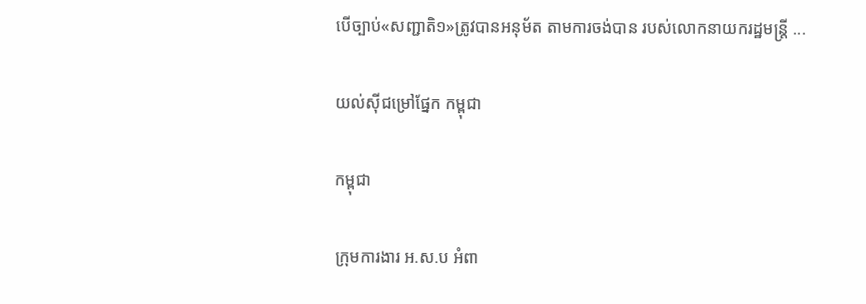បើច្បាប់«សញ្ជាតិ១»ត្រូវបានអនុម័ត តាមការចង់បាន របស់លោកនាយករដ្ឋមន្ត្រី ...

យល់ស៊ីជម្រៅផ្នែក កម្ពុជា

កម្ពុជា

ក្រុមការងារ អ.ស.ប អំពា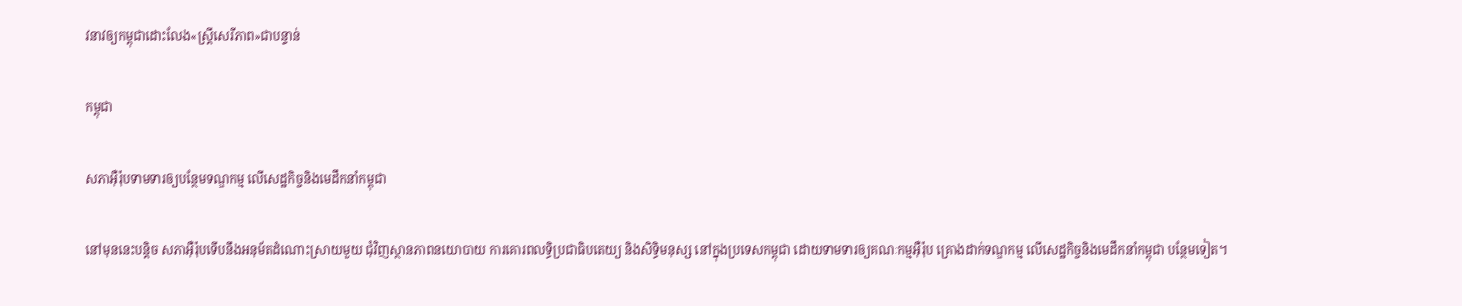វនាវឲ្យកម្ពុជាដោះលែង«ស្ត្រីសេរីភាព»ជាបន្ទាន់

កម្ពុជា

សភាអ៊ឺរ៉ុបទាមទារឲ្យបន្ថែមទណ្ឌកម្ម លើសេដ្ឋកិច្ចនិងមេដឹកនាំកម្ពុជា

នៅមុននេះបន្តិច សភាអ៊ឺរ៉ុបទើបនឹងអនុម័តដំណោះស្រាយមួយ ជុំវិញស្ថានភាពនយោបាយ ការគោរពលទ្ធិប្រជាធិបតេយ្យ និងសិទ្ធិមនុស្ស នៅក្នុងប្រទេសកម្ពុជា ដោយទាមទារឲ្យគណៈកម្មអ៊ឺរ៉ុប គ្រោងដាក់ទណ្ឌកម្ម លើសេដ្ឋកិច្ចនិងមេដឹកនាំកម្ពុជា បន្ថែមទៀត។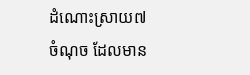ដំណោះស្រាយ៧ចំណុច ដែលមាន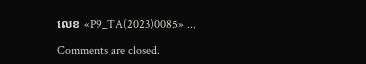លេខ «P9_TA(2023)0085» ...

Comments are closed.